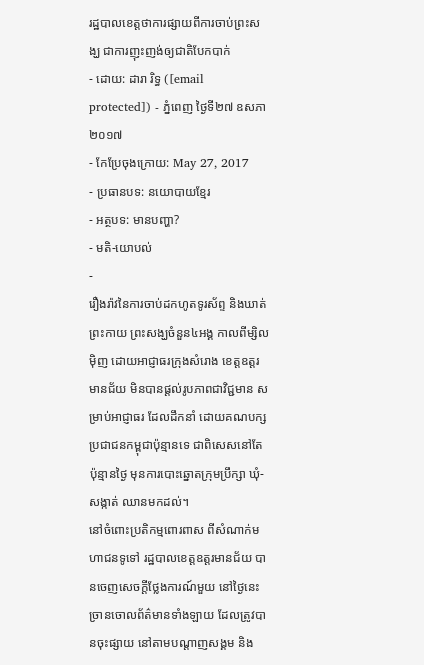រដ្ឋបាលខេត្តថាការផ្សាយពីការចាប់ព្រះសង្ឃ ជាការញុះញង់ឲ្យជាតិបែកបាក់
- ដោយ: ដារា រិទ្ធ ([email protected]) - ភ្នំពេញ ថ្ងៃទី២៧ ឧសភា ២០១៧
- កែប្រែចុងក្រោយ: May 27, 2017
- ប្រធានបទ: នយោបាយខ្មែរ
- អត្ថបទ: មានបញ្ហា?
- មតិ-យោបល់
-
រឿងរ៉ាវនៃការចាប់ដកហូតទូរស័ព្ទ និងឃាត់ព្រះកាយ ព្រះសង្ឃចំនួន៤អង្គ កាលពីម្សិលម៉ិញ ដោយអាជ្ញាធរក្រុងសំរោង ខេត្តឧត្ដរមានជ័យ មិនបានផ្ដល់រូបភាពជាវិជ្ជមាន សម្រាប់អាជ្ញាធរ ដែលដឹកនាំ ដោយគណបក្សប្រជាជនកម្ពុជាប៉ុន្មានទេ ជាពិសេសនៅតែប៉ុន្មានថ្ងៃ មុនការបោះឆ្នោតក្រុមប្រឹក្សា ឃុំ-សង្កាត់ ឈានមកដល់។
នៅចំពោះប្រតិកម្មពោរពាស ពីសំណាក់មហាជនទូទៅ រដ្ឋបាលខេត្តឧត្ដរមានជ័យ បានចេញសេចក្ដីថ្លែងការណ៍មួយ នៅថ្ងៃនេះ ច្រានចោលព័ត៌មានទាំងឡាយ ដែលត្រូវបានចុះផ្សាយ នៅតាមបណ្ដាញសង្គម និង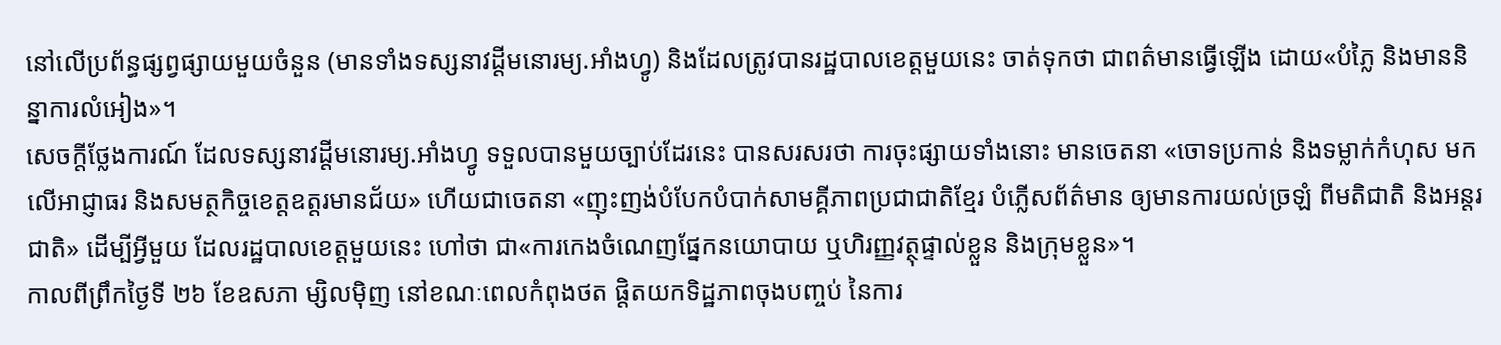នៅលើប្រព័ន្ធផ្សព្វផ្សាយមួយចំនួន (មានទាំងទស្សនាវដ្ដីមនោរម្យ.អាំងហ្វូ) និងដែលត្រូវបានរដ្ឋបាលខេត្តមួយនេះ ចាត់ទុកថា ជាពត៌មានធ្វើឡើង ដោយ«បំភ្លៃ និងមាននិន្នាការលំអៀង»។
សេចក្ដីថ្លែងការណ៍ ដែលទស្សនាវដ្ដីមនោរម្យ.អាំងហ្វូ ទទួលបានមួយច្បាប់ដែរនេះ បានសរសរថា ការចុះផ្សាយទាំងនោះ មានចេតនា «ចោទប្រកាន់ និងទម្លាក់កំហុស មកលើអាជ្ញាធរ និងសមត្ថកិច្ចខេត្តឧត្ដរមានជ័យ» ហើយជាចេតនា «ញុះញង់បំបែកបំបាក់សាមគ្គីភាពប្រជាជាតិខ្មែរ បំភ្លើសព័ត៌មាន ឲ្យមានការយល់ច្រឡំ ពីមតិជាតិ និងអន្តរជាតិ» ដើម្បីអ្វីមួយ ដែលរដ្ឋបាលខេត្តមួយនេះ ហៅថា ជា«ការកេងចំណេញផ្នែកនយោបាយ ឬហិរញ្ញវត្ថុផ្ទាល់ខ្លួន និងក្រុមខ្លួន»។
កាលពីព្រឹកថ្ងៃទី ២៦ ខែឧសភា ម្សិលម៉ិញ នៅខណៈពេលកំពុងថត ផ្តិតយកទិដ្ឋភាពចុងបញ្ចប់ នៃការ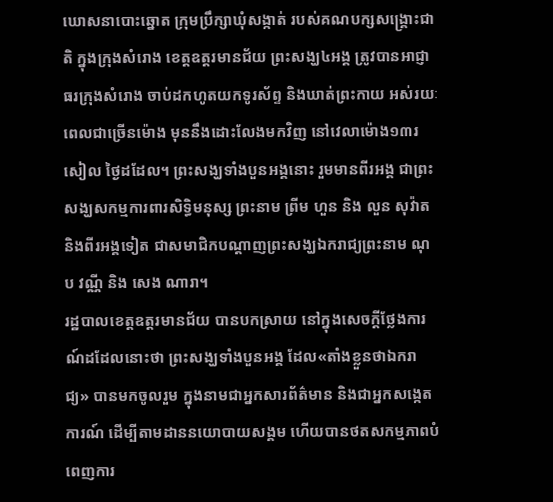ឃោសនាបោះឆ្នោត ក្រុមប្រឹក្សាឃុំសង្កាត់ របស់គណបក្សសង្គ្រោះជាតិ ក្នុងក្រុងសំរោង ខេត្តឧត្ដរមានជ័យ ព្រះសង្ឃ៤អង្គ ត្រូវបានអាជ្ញាធរក្រុងសំរោង ចាប់ដកហូតយកទូរស័ព្ទ និងឃាត់ព្រះកាយ អស់រយៈពេលជាច្រើនម៉ោង មុននឹងដោះលែងមកវិញ នៅវេលាម៉ោង១៣រសៀល ថ្ងៃដដែល។ ព្រះសង្ឃទាំងបួនអង្គនោះ រួមមានពីរអង្គ ជាព្រះសង្ឃសកម្មការពារសិទ្ធិមនុស្ស ព្រះនាម ព្រីម ហួន និង លួន សុវ៉ាត និងពីរអង្គទៀត ជាសមាជិកបណ្តាញព្រះសង្ឃឯករាជ្យព្រះនាម ណុប វណ្ណី និង សេង ណារា។
រដ្ឋបាលខេត្តឧត្ដរមានជ័យ បានបកស្រាយ នៅក្នុងសេចក្ដីថ្លែងការណ៍ដដែលនោះថា ព្រះសង្ឃទាំងបួនអង្គ ដែល«តាំងខ្លួនថាឯករាជ្យ» បានមកចូលរួម ក្នុងនាមជាអ្នកសារព័ត៌មាន និងជាអ្នកសង្កេតការណ៍ ដើម្បីតាមដាននយោបាយសង្គម ហើយបានថតសកម្មភាពបំពេញការ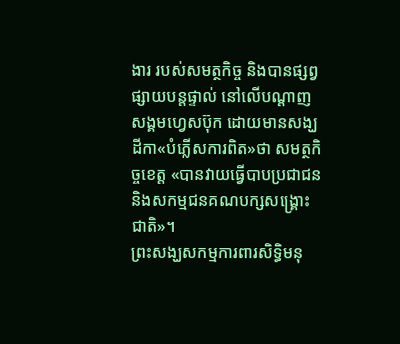ងារ របស់សមត្ថកិច្ច និងបានផ្សព្វផ្សាយបន្តផ្ទាល់ នៅលើបណ្ដាញសង្គមហ្វេសប៊ុក ដោយមានសង្ឃដីកា«បំភ្លើសការពិត»ថា សមត្ថកិច្ចខេត្ត «បានវាយធ្វើបាបប្រជាជន និងសកម្មជនគណបក្សសង្គ្រោះជាតិ»។
ព្រះសង្ឃសកម្មការពារសិទ្ធិមនុ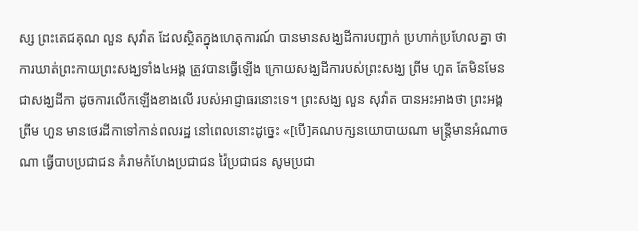ស្ស ព្រះតេជគុណ លួន សុវ៉ាត ដែលស្ថិតក្នុងហេតុការណ៍ បានមានសង្ឃដីការបញ្ជាក់ ប្រហាក់ប្រហែលគ្នា ថាការឃាត់ព្រះកាយព្រះសង្ឃទាំង៤អង្គ ត្រូវបានធ្វើឡើង ក្រោយសង្ឃដីការបស់ព្រះសង្ឃ ព្រីម ហួត តែមិនមែនជាសង្ឃដីកា ដូចការលើកឡើងខាងលើ របស់អាជ្ញាធរនោះទេ។ ព្រះសង្ឃ លួន សុវ៉ាត បានអះអាងថា ព្រះអង្គ ព្រីម ហួន មានថេរដីកាទៅកាន់ពលរដ្ឋ នៅពេលនោះដូច្នេះ «[បើ]គណបក្សនយោបាយណា មន្ត្រីមានអំណាចណា ធ្វើបាបប្រជាជន គំរាមកំហែងប្រជាជន វ៉ៃប្រជាជន សូមប្រជា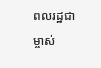ពលរដ្ឋជាម្ចាស់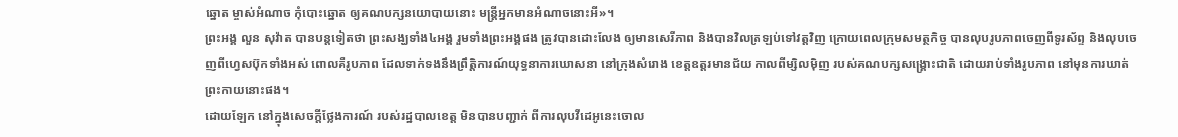ឆ្នោត ម្ចាស់អំណាច កុំបោះឆ្នោត ឲ្យគណបក្សនយោបាយនោះ មន្ត្រីអ្នកមានអំណាចនោះអី»។
ព្រះអង្គ លួន សុវ៉ាត បានបន្តទៀតថា ព្រះសង្ឃទាំង៤អង្គ រួមទាំងព្រះអង្គផង ត្រូវបានដោះលែង ឲ្យមានសេរីភាព និងបានវិលត្រឡប់ទៅវត្តវិញ ក្រោយពេលក្រុមសមត្ថកិច្ច បានលុបរូបភាពចេញពីទូរស័ព្ទ និងលុបចេញពីហ្វេសប៊ុកទាំងអស់ ពោលគឺរូបភាព ដែលទាក់ទងនឹងព្រឹត្តិការណ៍យុទ្ធនាការឃោសនា នៅក្រុងសំរោង ខេត្តឧត្តរមានជ័យ កាលពីម្សិលម៉ិញ របស់គណបក្សសង្គ្រោះជាតិ ដោយរាប់ទាំងរូបភាព នៅមុនការឃាត់ព្រះកាយនោះផង។
ដោយឡែក នៅក្នុងសេចក្ដីថ្លែងការណ៍ របស់រដ្ឋបាលខេត្ត មិនបានបញ្ជាក់ ពីការលុបវីដេអូនេះចោល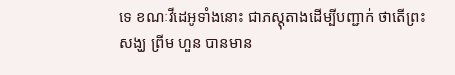ទេ ខណៈវីដេអូទាំងនោះ ជាភស្ដុតាងដើម្បីបញ្ជាក់ ថាតើព្រះសង្ឃ ព្រីម ហួន បានមាន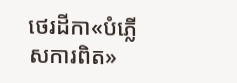ថេរដីកា«បំភ្លើសការពិត»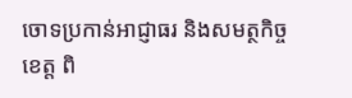ចោទប្រកាន់អាជ្ញាធរ និងសមត្ថកិច្ចខេត្ត ពិ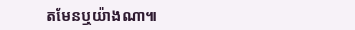តមែនឬយ៉ាងណា៕